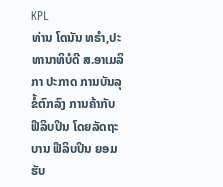KPL
ທ່ານ ໂດນັນ ທຣຳ,ປະທານາທິບໍດີ ສ.ອາເມລິກາ ປະກາດ ການບັນລຸ ຂໍ້ຕົກລົງ ການຄ້າກັບ ຟີລິບປິນ ໂດຍລັດຖະບານ ຟີລິບປິນ ຍອມຮັບ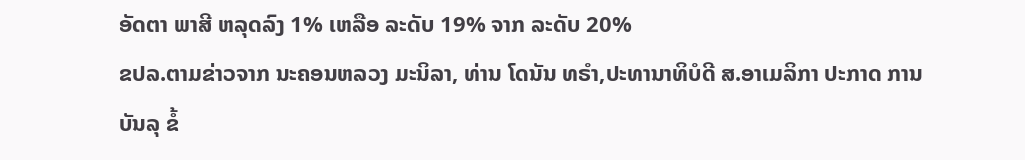ອັດຕາ ພາສີ ຫລຸດລົງ 1% ເຫລືອ ລະດັບ 19% ຈາກ ລະດັບ 20%
ຂປລ.ຕາມຂ່າວຈາກ ນະຄອນຫລວງ ມະນິລາ, ທ່ານ ໂດນັນ ທຣຳ,ປະທານາທິບໍດີ ສ.ອາເມລິກາ ປະກາດ ການບັນລຸ ຂໍ້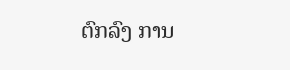ຕົກລົງ ການ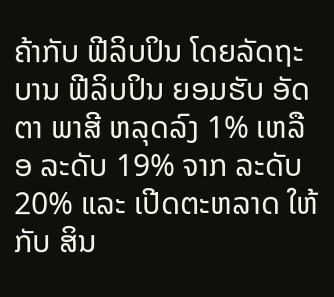ຄ້າກັບ ຟີລິບປິນ ໂດຍລັດຖະບານ ຟີລິບປິນ ຍອມຮັບ ອັດຕາ ພາສີ ຫລຸດລົງ 1% ເຫລືອ ລະດັບ 19% ຈາກ ລະດັບ 20% ແລະ ເປີດຕະຫລາດ ໃຫ້ກັບ ສິນ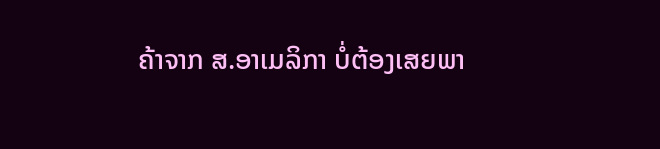ຄ້າຈາກ ສ.ອາເມລິກາ ບໍ່ຕ້ອງເສຍພາ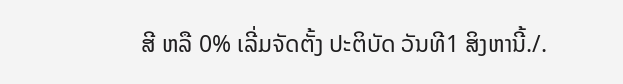ສີ ຫລື 0% ເລີ່ມຈັດຕັ້ງ ປະຕິບັດ ວັນທີ1 ສິງຫານີ້./.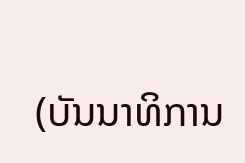(ບັນນາທິການ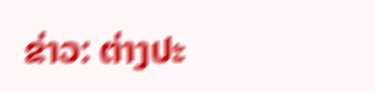ຂ່າວ: ຕ່າງປະ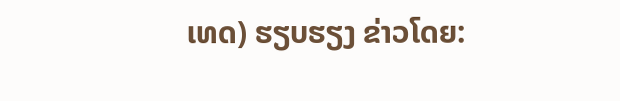ເທດ) ຮຽບຮຽງ ຂ່າວໂດຍ: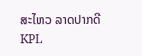ສະໄຫວ ລາດປາກດີ
KPL